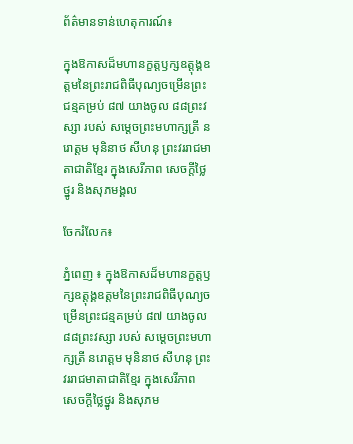ព័ត៌មានទាន់ហេតុការណ៍៖

ក្នុងឱកាសដ៏មហានក្ខត្តឫក្សឧត្តុង្គឧត្តមនៃព្រះរាជពិធីបុណ្យចម្រើនព្រះជន្មគម្រប់ ៨៧ យាងចូល ៨៨ព្រះវស្សា របស់ សម្ដេចព្រះមហាក្សត្រី នរោត្ដម មុនិនាថ សីហនុ ព្រះវររាជមាតាជាតិខ្មែរ ក្នុងសេរីភាព សេចក្តីថ្លៃថ្នូរ និងសុភមង្គល

ចែករំលែក៖

ភ្នំពេញ ៖ ក្នុងឱកាសដ៏មហានក្ខត្តឫក្សឧត្តុង្គឧត្តមនៃព្រះរាជពិធីបុណ្យចម្រើនព្រះជន្មគម្រប់ ៨៧ យាងចូល ៨៨ព្រះវស្សា របស់ សម្ដេចព្រះមហាក្សត្រី នរោត្ដម មុនិនាថ សីហនុ ព្រះវររាជមាតាជាតិខ្មែរ ក្នុងសេរីភាព សេចក្តីថ្លៃថ្នូរ និងសុភម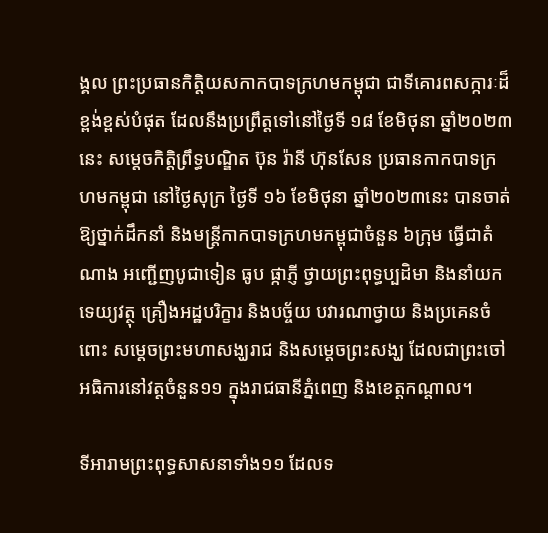ង្គល ព្រះប្រធានកិត្តិយសកាកបាទក្រហមកម្ពុជា ជាទីគោរពសក្ការៈដ៏ខ្ពង់ខ្ពស់បំផុត ដែលនឹងប្រព្រឹត្តទៅនៅថ្ងៃទី ១៨ ខែមិថុនា ឆ្នាំ២០២៣នេះ សម្តេចកិត្តិព្រឹទ្ធបណ្ឌិត ប៊ុន រ៉ានី ហ៊ុនសែន ប្រធានកាកបាទក្រហមកម្ពុជា នៅថ្ងៃសុក្រ ថ្ងៃទី ១៦ ខែមិថុនា ឆ្នាំ២០២៣នេះ បានចាត់ឱ្យថ្នាក់ដឹកនាំ និងមន្ត្រីកាកបាទក្រហមកម្ពុជាចំនួន ៦ក្រុម ធ្វើជាតំណាង អញ្ជើញបូជាទៀន ធូប ផ្កាភ្ញី ថ្វាយព្រះពុទ្ធប្បដិមា និងនាំយកទេយ្យវត្ថុ គ្រឿងអដ្ឋបរិក្ខារ និងបច្ច័យ បវារណាថ្វាយ និងប្រគេនចំពោះ សម្តេចព្រះមហាសង្ឃរាជ និងសម្តេចព្រះសង្ឃ ដែលជាព្រះចៅអធិការនៅវត្តចំនួន១១ ក្នុងរាជធានីភ្នំពេញ និងខេត្តកណ្តាល។

ទីអារាមព្រះពុទ្ធសាសនាទាំង១១ ដែលទ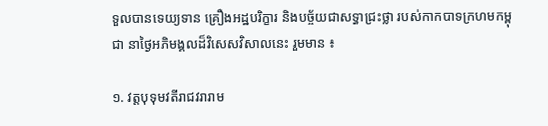ទួលបានទេយ្យទាន គ្រឿងអដ្ឋបរិក្ខារ និងបច្ច័យជាសទ្ធាជ្រះថ្លា របស់កាកបាទក្រហមកម្ពុជា នាថ្ងៃអភិមង្គលដ៏វិសេសវិសាលនេះ រួមមាន ៖

១. វត្តបុទុមវតីរាជវរារាម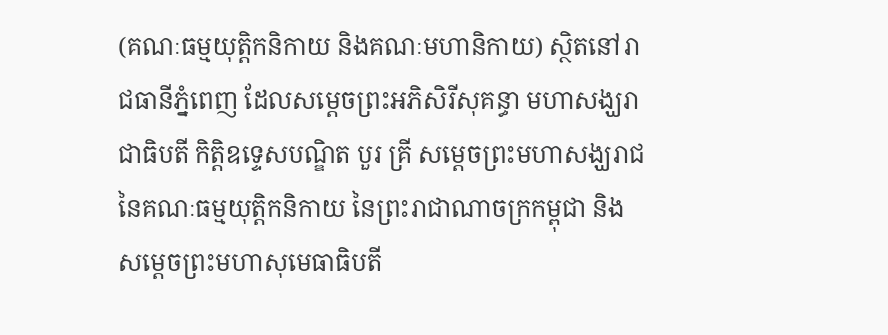(គណៈធម្មយុត្តិកនិកាយ និងគណៈមហានិកាយ) ស្ថិតនៅរាជធានីភ្នំពេញ ដែលសម្តេចព្រះអភិសិរីសុគន្ធា មហាសង្ឃរាជាធិបតី កិត្តិឧទ្ទេសបណ្ឌិត បួរ គ្រី សម្តេចព្រះមហាសង្ឃរាជ នៃគណៈធម្មយុត្តិកនិកាយ នៃព្រះរាជាណាចក្រកម្ពុជា និងសម្តេចព្រះមហាសុមេធាធិបតី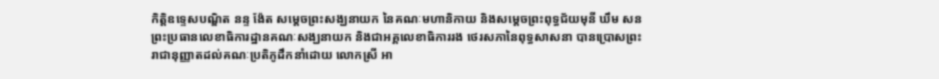កិត្តិឧទ្ទេសបណ្ឌិត នន្ទ ង៉ែត សម្តេចព្រះសង្ឃនាយក នៃគណៈមហានិកាយ និងសម្តេចព្រះពុទ្ធជ័យមុនី ឃឹម សន ព្រះប្រធានលេខាធិការដ្ឋានគណៈសង្ឃនាយក និងជាអគ្គលេខាធិការរង ថេរសភានៃពុទ្ធសាសនា បានប្រោសព្រះរាជានុញ្ញាតដល់គណៈប្រតិភូដឹកនាំដោយ លោកស្រី អា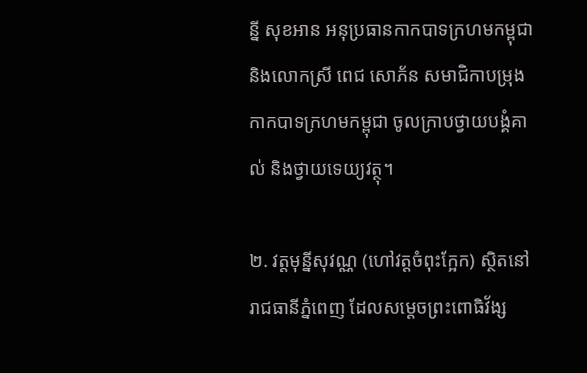ន្នី សុខអាន អនុប្រធានកាកបាទក្រហមកម្ពុជា និងលោកស្រី ពេជ សោភ័ន សមាជិកាបម្រុងកាកបាទក្រហមកម្ពុជា ចូលក្រាបថ្វាយបង្គំគាល់ និងថ្វាយទេយ្យវត្ថុ។

២. វត្តមុន្នីសុវណ្ណ (ហៅវត្តចំពុះក្អែក) ស្ថិតនៅរាជធានីភ្នំពេញ ដែលសម្តេចព្រះពោធិវ័ង្ស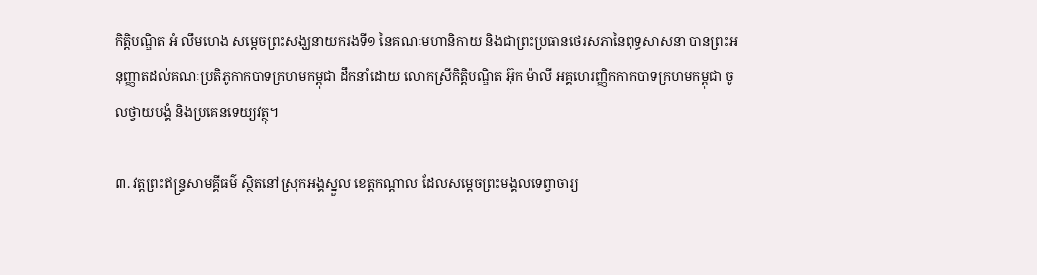កិត្តិបណ្ឌិត អំ លឹមហេង សម្តេចព្រះសង្ឃនាយករងទី១ នៃគណៈមហានិកាយ និងជាព្រះប្រធានថេរសភានៃពុទ្ធសាសនា បានព្រះអនុញ្ញាតដល់គណៈប្រតិភូកាកបាទក្រហមកម្ពុជា ដឹកនាំដោយ លោកស្រីកិត្តិបណ្ឌិត អ៊ុក ម៉ាលី អគ្គហេរញ្ញិកកាកបាទក្រហមកម្ពុជា ចូលថ្វាយបង្គំ និងប្រគេនទេយ្យវត្ថុ។

៣. វត្តព្រះឥន្ទ្រសាមគ្គីធម៌ ស្ថិតនៅស្រុកអង្គស្នួល ខេត្តកណ្តាល ដែលសម្តេចព្រះមង្គលទេព្វាចារ្យ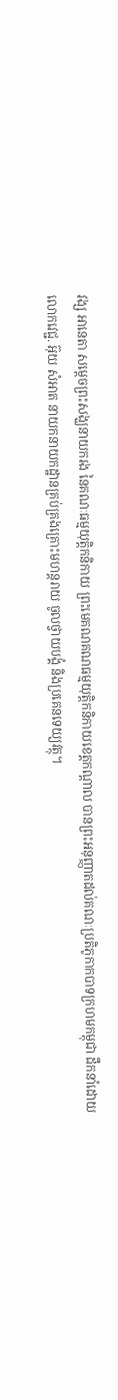វង្ស អានេតា សម្តេចព្រះសង្ឃនាយករង នៃគណៈធម្មយុត្តិកនិកាយ ព្រះមេគណគណធម្មយុត្តិកនិកាយខេត្តកណ្តាល បានព្រះអនុញ្ញាតដល់គណៈប្រតិភូកាកបាទក្រហមកម្ពុជា ដឹកនាំដោយ លោកវេជ្ជ. អ៊ុយ សំអាត នាយកនាយកដ្ឋានគ្រប់គ្រងគ្រោះមហន្តរាយ ចូលថ្វាយបង្គំ និងប្រគេនទេយ្យវត្ថុ។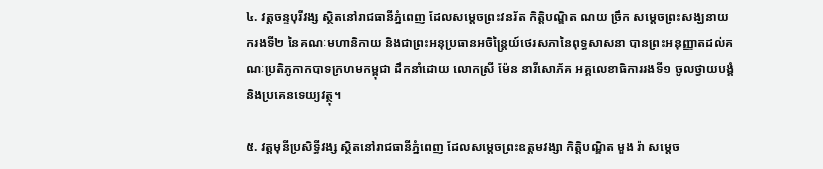៤. វត្តចន្ទបុរីវង្ស ស្ថិតនៅរាជធានីភ្នំពេញ ដែលសម្តេចព្រះវនរ័ត កិត្តិបណ្ឌិត ណយ ច្រឹក សម្តេចព្រះសង្ឃនាយករងទី២ នៃគណៈមហានិកាយ និងជាព្រះអនុប្រធានអចិន្ត្រៃយ៍ថេរសភានៃពុទ្ធសាសនា បានព្រះអនុញ្ញាតដល់គណៈប្រតិភូកាកបាទក្រហមកម្ពុជា ដឹកនាំដោយ លោកស្រី ម៉ែន នារីសោភ័គ អគ្គលេខាធិការរងទី១ ចូលថ្វាយបង្គំ និងប្រគេនទេយ្យវត្ថុ។

៥. វត្តមុនីប្រសិទ្ធីវង្ស ស្ថិតនៅរាជធានីភ្នំពេញ ដែលសម្តេចព្រះឧត្តមវង្សា កិត្តិបណ្ឌិត មួង រ៉ា សម្តេច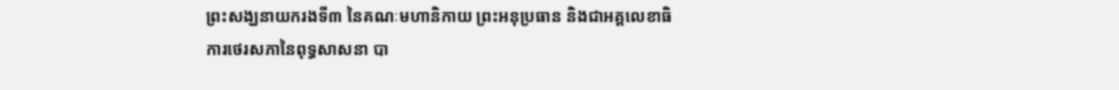ព្រះសង្ឃនាយករងទី៣ នៃគណៈមហានិកាយ ព្រះអនុប្រធាន និងជាអគ្គលេខាធិការថេរសភានៃពុទ្ធសាសនា បា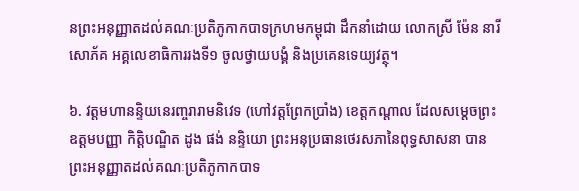នព្រះអនុញ្ញាតដល់គណៈប្រតិភូកាកបាទក្រហមកម្ពុជា ដឹកនាំដោយ លោកស្រី ម៉ែន នារីសោភ័គ អគ្គលេខាធិការរងទី១ ចូលថ្វាយបង្គំ និងប្រគេនទេយ្យវត្ថុ។

៦. វត្តមហានន្ទិយនេរញ្ចរារាមនិវេទ (ហៅវត្តព្រែកប្រាំង) ខេត្តកណ្តាល ដែលសម្តេចព្រះឧត្តមបញ្ញា កិត្តិបណ្ឌិត ដូង ផង់ នន្ទិយោ ព្រះអនុប្រធានថេរសភានៃពុទ្ធសាសនា បានព្រះអនុញ្ញាតដល់គណៈប្រតិភូកាកបាទ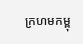ក្រហមកម្ពុ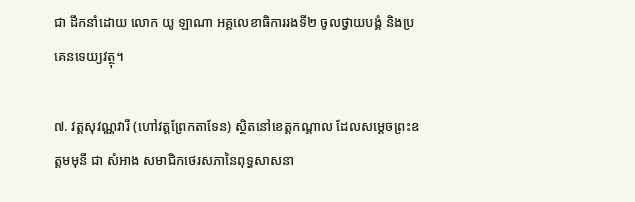ជា ដឹកនាំដោយ លោក យូ ឡាណា អគ្គលេខាធិការរងទី២ ចូលថ្វាយបង្គំ និងប្រគេនទេយ្យវត្ថុ។

៧. វត្តសុវណ្ណវារី (ហៅវត្តព្រែកតាទែន) ស្ថិតនៅខេត្តកណ្តាល ដែលសម្តេចព្រះឧត្តមមុនី ជា សំអាង សមាជិកថេរសភានៃពុទ្ធសាសនា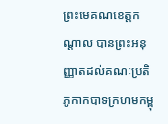ព្រះមេគណខេត្តកណ្តាល បានព្រះអនុញ្ញាតដល់គណៈប្រតិភូកាកបាទក្រហមកម្ពុ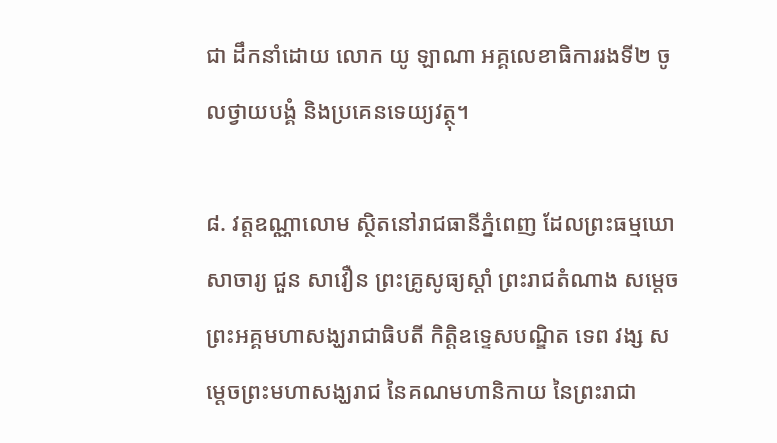ជា ដឹកនាំដោយ លោក យូ ឡាណា អគ្គលេខាធិការរងទី២ ចូលថ្វាយបង្គំ និងប្រគេនទេយ្យវត្ថុ។

៨. វត្តឧណ្ណាលោម ស្ថិតនៅរាជធានីភ្នំពេញ ដែលព្រះធម្មឃោសាចារ្យ ជួន សាវឿន ព្រះគ្រូសូធ្យស្តាំ ព្រះរាជតំណាង សម្តេចព្រះអគ្គមហាសង្ឃរាជាធិបតី កិត្តិឧទ្ទេសបណ្ឌិត ទេព វង្ស សម្តេចព្រះមហាសង្ឃរាជ នៃគណមហានិកាយ នៃព្រះរាជា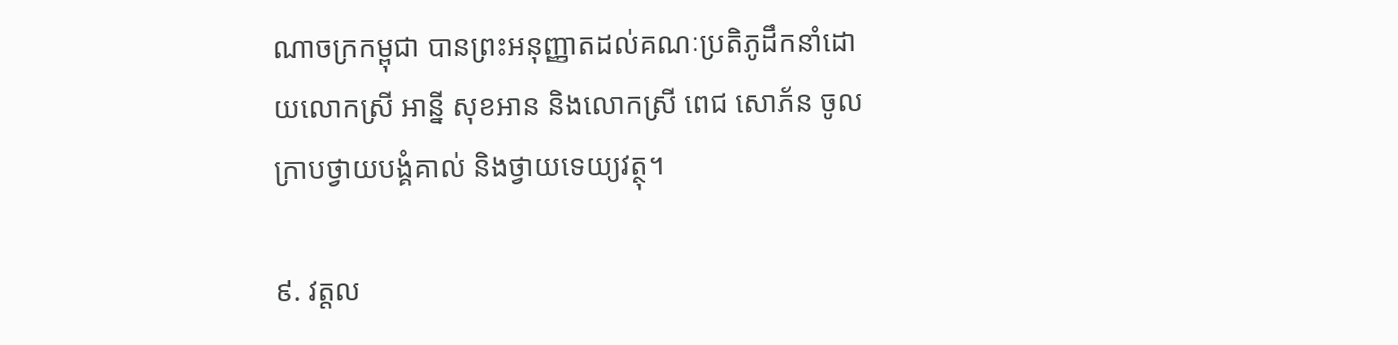ណាចក្រកម្ពុជា បានព្រះអនុញ្ញាតដល់គណៈប្រតិភូដឹកនាំដោយលោកស្រី អាន្នី សុខអាន និងលោកស្រី ពេជ សោភ័ន ចូលក្រាបថ្វាយបង្គំគាល់ និងថ្វាយទេយ្យវត្ថុ។

៩. វត្តល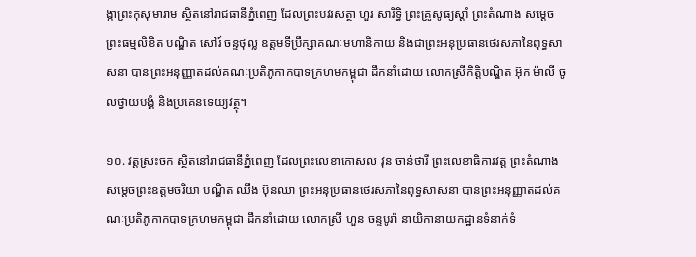ង្កាព្រះកុសុមារាម ស្ថិតនៅរាជធានីភ្នំពេញ ដែលព្រះបវរសត្ថា ហួរ សារិទ្ធិ ព្រះគ្រូសូធ្យស្តាំ ព្រះតំណាង សម្តេចព្រះធម្មលិខិត បណ្ឌិត សៅរ៍ ចន្ទថុល្ល ឧត្តមទីប្រឹក្សាគណៈមហានិកាយ និងជាព្រះអនុប្រធានថេរសភានៃពុទ្ធសាសនា បានព្រះអនុញ្ញាតដល់គណៈប្រតិភូកាកបាទក្រហមកម្ពុជា ដឹកនាំដោយ លោកស្រីកិត្តិបណ្ឌិត អ៊ុក ម៉ាលី ចូលថ្វាយបង្គំ និងប្រគេនទេយ្យវត្ថុ។

១០. វត្តស្រះចក ស្ថិតនៅរាជធានីភ្នំពេញ ដែលព្រះលេខាកោសល វុន ចាន់ថារី ព្រះលេខាធិការវត្ត ព្រះតំណាង សម្តេចព្រះឧត្តមចរិយា បណ្ឌិត ឈឹង ប៊ុនឈា ព្រះអនុប្រធានថេរសភានៃពុទ្ធសាសនា បានព្រះអនុញ្ញាតដល់គណៈប្រតិភូកាកបាទក្រហមកម្ពុជា ដឹកនាំដោយ លោកស្រី ហួន ចន្ទបូរ៉ា នាយិកានាយកដ្ឋានទំនាក់ទំ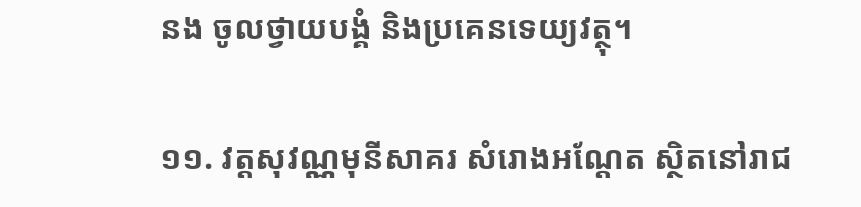នង ចូលថ្វាយបង្គំ និងប្រគេនទេយ្យវត្ថុ។

១១. វត្តសុវណ្ណមុនីសាគរ សំរោងអណ្ដែត ស្ថិតនៅរាជ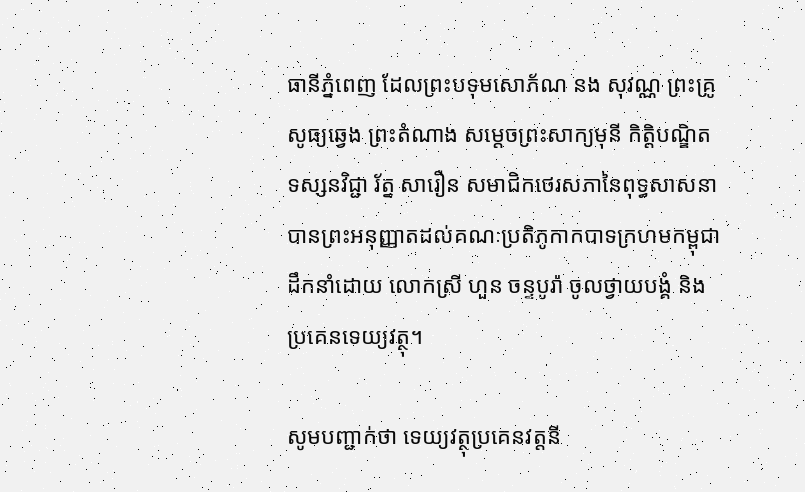ធានីភ្នំពេញ ដែលព្រះបទុមសោភ័ណ នង សុវណ្ណ ព្រះគ្រូសូធ្យឆ្វេង ព្រះតំណាង សម្តេចព្រះសាក្យមុនី កិត្តិបណ្ឌិត ទស្សនវិជ្ជា រ័ត្ន សារឿន សមាជិកថេរសភានៃពុទ្ធសាសនា បានព្រះអនុញ្ញាតដល់គណៈប្រតិភូកាកបាទក្រហមកម្ពុជា ដឹកនាំដោយ លោកស្រី ហួន ចន្ទបូរ៉ា ចូលថ្វាយបង្គំ និងប្រគេនទេយ្យវត្ថុ។

សូមបញ្ជាក់ថា ទេយ្យវត្ថុប្រគេនវត្តនី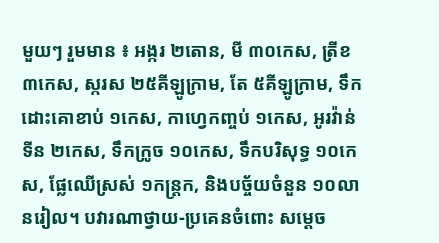មួយៗ រួមមាន ៖ អង្ករ ២តោន, មី ៣០កេស, ត្រីខ ៣កេស, ស្ករស ២៥គីឡូក្រាម, តែ ៥គីឡូក្រាម, ទឹកដោះគោខាប់ ១កេស, កាហ្វេកញ្ចប់ ១កេស, អូរវ៉ាន់ទីន ២កេស, ទឹកក្រូច ១០កេស, ទឹកបរិសុទ្ធ ១០កេស, ផ្លែឈើស្រស់ ១កន្ត្រក, និងបច្ច័យចំនួន ១០លានរៀល។ បវារណាថ្វាយ-ប្រគេនចំពោះ សម្តេច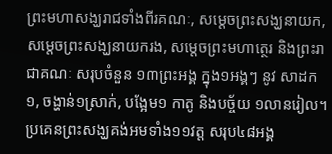ព្រះមហាសង្ឃរាជទាំងពីរគណៈ, សម្តេចព្រះសង្ឃនាយក, សម្តេចព្រះសង្ឃនាយករង, សម្តេចព្រះមហាត្ថេរ និងព្រះរាជាគណៈ សរុបចំនួន ១៣ព្រះអង្គ ក្នុង១អង្គៗ នូវ សាដក១, ចង្ហាន់១ស្រាក់, បង្អែម១ កាតូ និងបច្ច័យ ១លានរៀល។ ប្រគេនព្រះសង្ឃគង់អមទាំង១១វត្ត សរុប៤៨អង្គ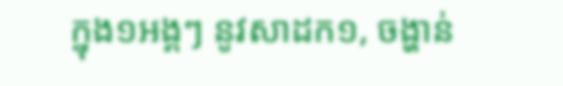ក្នុង១អង្គៗ នូវសាដក១, ចង្ហាន់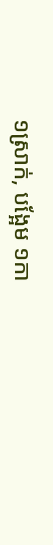១ស្រាក់, បង្អែម ១កា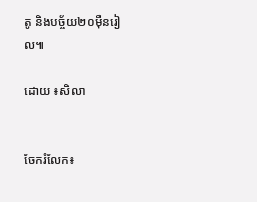តូ និងបច្ច័យ២០ម៉ឺនរៀល៕

ដោយ ៖សិលា


ចែករំលែក៖